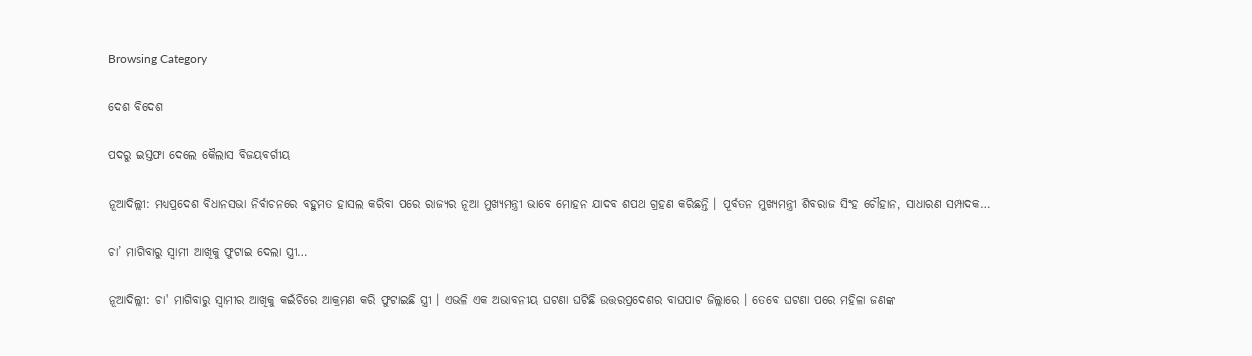Browsing Category

ଦେଶ ବିଦେଶ

ପଦରୁ ଇସ୍ତଫା ଦେଲେ କୈଲାସ ବିଜୟବର୍ଗୀୟ

ନୂଆଦିଲ୍ଲୀ: ମଧ୍ୟପ୍ରଦେଶ ବିଧାନସଭା ନିର୍ବାଚନରେ ବହୁମତ ହାସଲ କରିବା ପରେ ରାଜ୍ୟର ନୂଆ ମୁଖ୍ୟମନ୍ତ୍ରୀ ଭାବେ ମୋହନ ଯାଦବ ଶପଥ ଗ୍ରହଣ କରିଛନ୍ତି । ପୂର୍ବତନ ମୁଖ୍ୟମନ୍ତ୍ରୀ ଶିବରାଜ ସିଂହ ଚୌହାନ, ସାଧାରଣ ସମ୍ପାଦକ…

ଚା’ ମାଗିବାରୁ ସ୍ୱାମୀ ଆଖିକୁ ଫୁଟାଇ ଦେଲା ସ୍ତ୍ରୀ…

ନୂଆଦିଲ୍ଲୀ: ଚା' ମାଗିବାରୁ ସ୍ୱାମୀର ଆଖିକୁ କଇଁଚିରେ ଆକ୍ରମଣ କରି ଫୁଟାଇଛି ସ୍ତ୍ରୀ । ଏଭଳି ଏକ ଅଭାବନୀୟ ଘଟଣା ଘଟିଛି ଉତ୍ତରପ୍ରଦେଶର ବାଘପାଟ ଜିଲ୍ଲାରେ । ତେବେ ଘଟଣା ପରେ ମହିଳା ଜଣଙ୍କ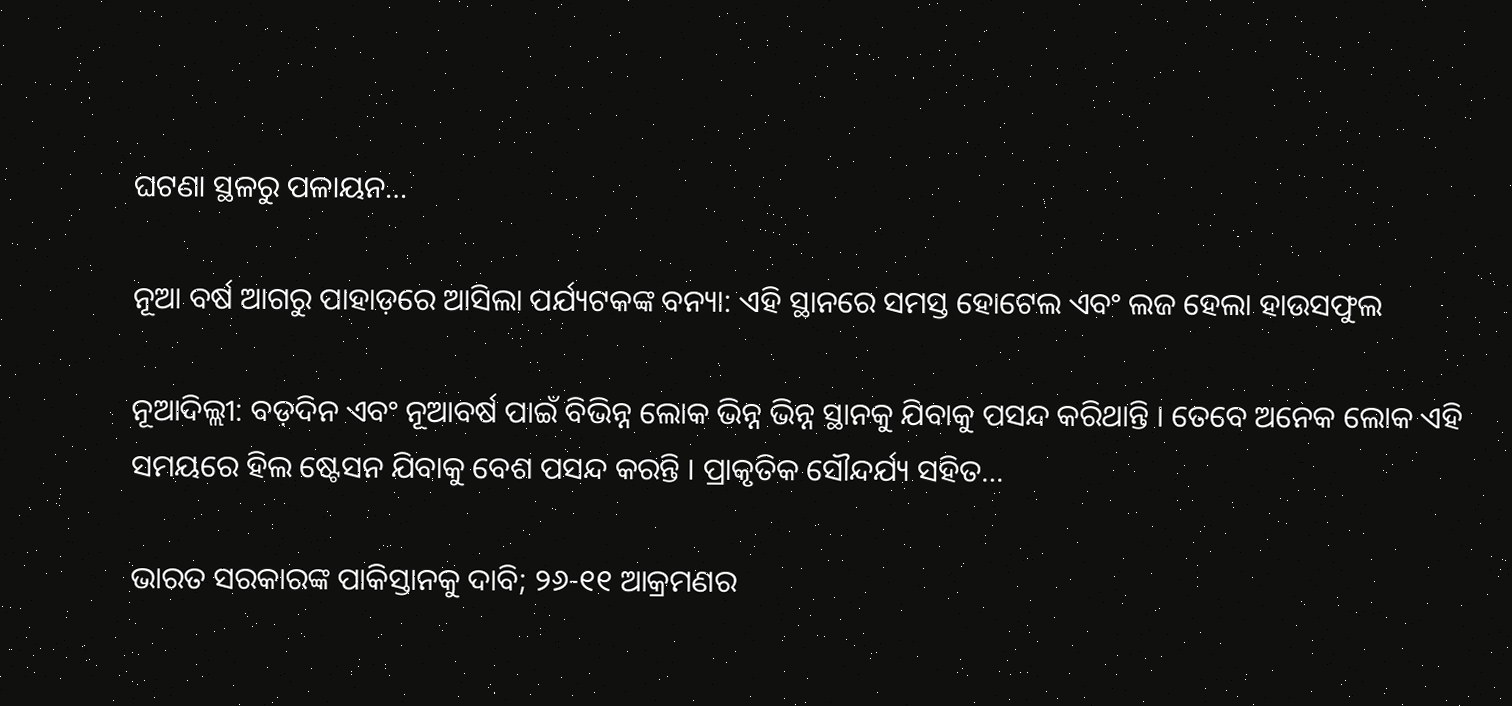ଘଟଣା ସ୍ଥଳରୁ ପଳାୟନ…

ନୂଆ ବର୍ଷ ଆଗରୁ ପାହାଡ଼ରେ ଆସିଲା ପର୍ଯ୍ୟଟକଙ୍କ ବନ୍ୟା: ଏହି ସ୍ଥାନରେ ସମସ୍ତ ହୋଟେଲ ଏବଂ ଲଜ ହେଲା ହାଉସଫୁଲ

ନୂଆଦିଲ୍ଲୀ: ବଡ଼ଦିନ ଏବଂ ନୂଆବର୍ଷ ପାଇଁ ବିଭିନ୍ନ ଲୋକ ଭିନ୍ନ ଭିନ୍ନ ସ୍ଥାନକୁ ଯିବାକୁ ପସନ୍ଦ କରିଥାନ୍ତି । ତେବେ ଅନେକ ଲୋକ ଏହି ସମୟରେ ହିଲ ଷ୍ଟେସନ ଯିବାକୁ ବେଶ ପସନ୍ଦ କରନ୍ତି । ପ୍ରାକୃତିକ ସୌନ୍ଦର୍ଯ୍ୟ ସହିତ…

ଭାରତ ସରକାରଙ୍କ ପାକିସ୍ତାନକୁ ଦାବି; ୨୬-୧୧ ଆକ୍ରମଣର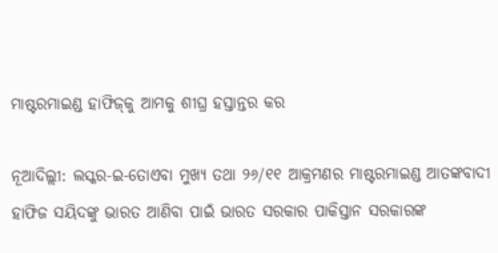ମାଷ୍ଟରମାଇଣ୍ଡ ହାଫିଜ୍‌କୁ ଆମକୁ ଶୀଘ୍ର ହସ୍ତାନ୍ତର କର

ନୂଆଦିଲ୍ଲୀ: ଲସ୍କର-ଇ-ତୋଏବା ମୁଖ୍ୟ ତଥା ୨୬/୧୧ ଆକ୍ରମଣର ମାଷ୍ଟରମାଇଣ୍ଡ ଆତଙ୍କବାଦୀ ହାଫିଜ ସୟିଦଙ୍କୁ ଭାରତ ଆଣିବା ପାଇଁ ଭାରତ ସରକାର ପାକିସ୍ତାନ ସରକାରଙ୍କ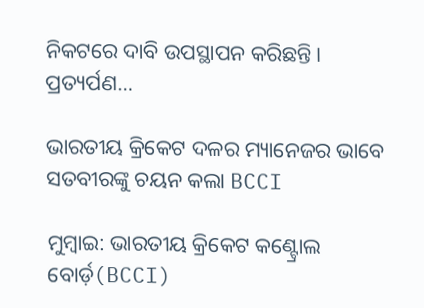ନିକଟରେ ଦାବି ଉପସ୍ଥାପନ କରିଛନ୍ତି। ପ୍ରତ୍ୟର୍ପଣ…

ଭାରତୀୟ କ୍ରିକେଟ ଦଳର ମ୍ୟାନେଜର ଭାବେ ସତବୀରଙ୍କୁ ଚୟନ କଲା BCCI

ମୁମ୍ବାଇ: ଭାରତୀୟ କ୍ରିକେଟ କଣ୍ଟ୍ରୋଲ ବୋର୍ଡ଼(BCCI)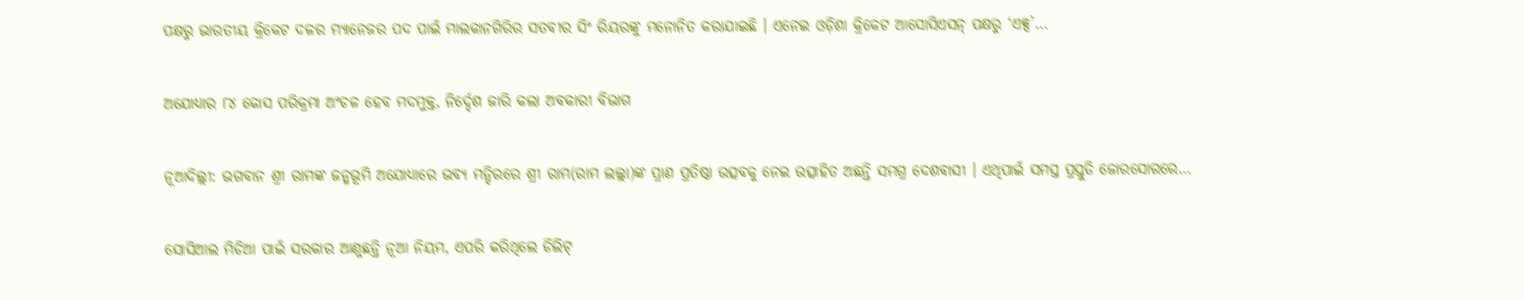ପକ୍ଷରୁ ଭାରତୀୟ କ୍ରିକେଟ ଦଳର ମ୍ୟାନେଜର ପଦ ପାଇଁ ମାଲକାନଗିରିର ସତବୀର ସିଂ ରିୟରଙ୍କୁ ମନୋନିତ କରାଯାଇଛି । ଏନେଇ ଓଡ଼ିଶା କ୍ରିକେଟ ଆସୋସିଏସନ୍ ପକ୍ଷରୁ ‘ଏକ୍ସ’…

ଅଯୋଧ୍ୟାର ୮୪ କୋସ ପରିକ୍ରମା ଅଂଚଳ ହେବ ମଦମୁକ୍ତ, ନିର୍ଦ୍ଦେଶ ଜାରି କଲା ଅବକାରୀ ବିଭାଗ

ନୂଆଦିଲ୍ଲୀ: ଭଗବାନ ଶ୍ରୀ ରାମଙ୍କ ଜନ୍ମଭୂମି ଅଯୋଧ୍ୟାରେ ଭବ୍ୟ ମନ୍ଦିରରେ ଶ୍ରୀ ରାମ(ରାମ ଲଲ୍ଲା)ଙ୍କ ପ୍ରାଣ ପ୍ରତିଷ୍ଠା ଉତ୍ସବକୁ ନେଇ ଉତ୍ସାହିତ ଅଛନ୍ତି ସମଗ୍ର ଦେଶବାସୀ । ଏଥିପାଇଁ ସମସ୍ତ ପ୍ରସ୍ତୁତି ଜୋରସୋରରେ…

ସୋସିଆଲ ମିଡିଆ ପାଇଁ ସରକାର ଆଣୁଛନ୍ତି ନୂଆ ନିୟମ, ଏପରି କରିଥିଲେ ଡିଲିଟ୍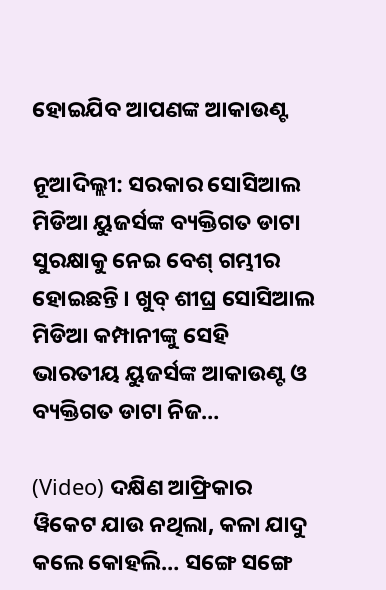ହୋଇଯିବ ଆପଣଙ୍କ ଆକାଉଣ୍ଟ

ନୂଆଦିଲ୍ଲୀ: ସରକାର ସୋସିଆଲ ମିଡିଆ ୟୁଜର୍ସଙ୍କ ବ୍ୟକ୍ତିଗତ ଡାଟା ସୁରକ୍ଷାକୁ ନେଇ ବେଶ୍ ଗମ୍ଭୀର ହୋଇଛନ୍ତି । ଖୁବ୍ ଶୀଘ୍ର ସୋସିଆଲ ମିଡିଆ କମ୍ପାନୀଙ୍କୁ ସେହି ଭାରତୀୟ ୟୁଜର୍ସଙ୍କ ଆକାଉଣ୍ଟ ଓ ବ୍ୟକ୍ତିଗତ ଡାଟା ନିଜ…

(Video) ଦକ୍ଷିଣ ଆଫ୍ରିକାର ୱିକେଟ ଯାଉ ନଥିଲା, କଳା ଯାଦୁ କଲେ କୋହଲି… ସଙ୍ଗେ ସଙ୍ଗେ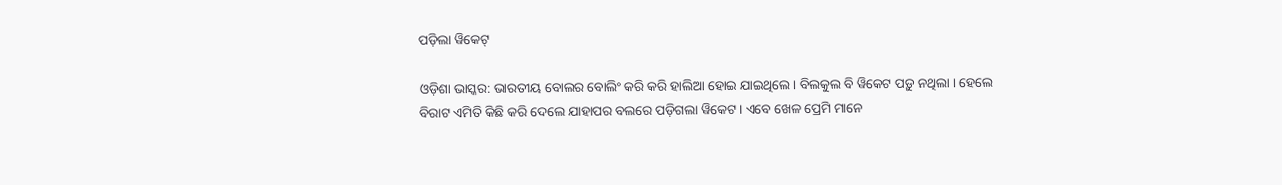ପଡ଼ିଲା ୱିକେଟ୍‌

ଓଡ଼ିଶା ଭାସ୍କର: ଭାରତୀୟ ବୋଲର ବୋଲିଂ କରି କରି ହାଲିଆ ହୋଇ ଯାଇଥିଲେ । ବିଲକୁଲ ବି ୱିକେଟ ପଡ଼ୁ ନଥିଲା । ହେଲେ ବିରାଟ ଏମିତି କିଛି କରି ଦେଲେ ଯାହାପର ବଲରେ ପଡ଼ିଗଲା ୱିକେଟ । ଏବେ ଖେଳ ପ୍ରେମି ମାନେ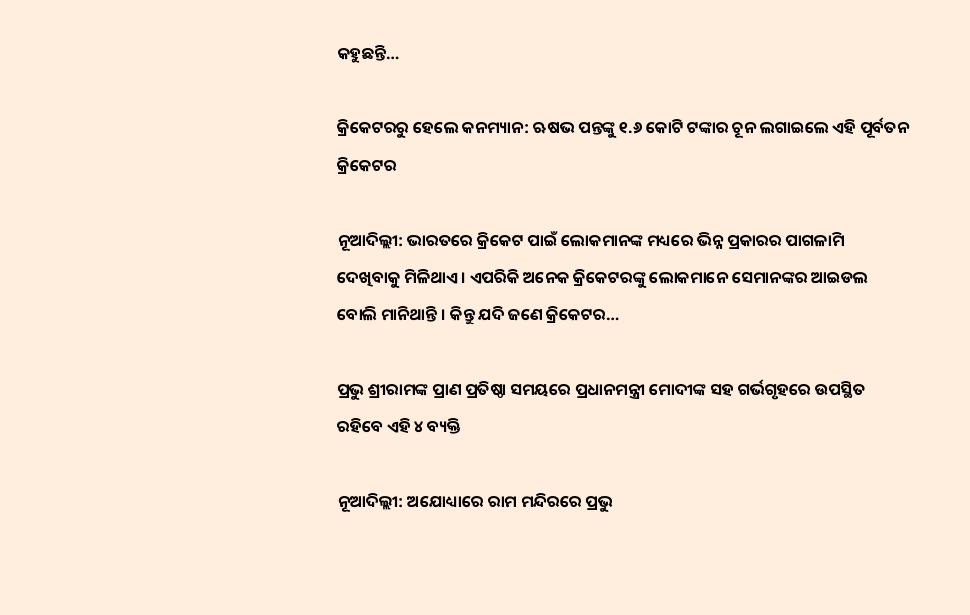କହୁଛନ୍ତି…

କ୍ରିକେଟରରୁ ହେଲେ କନମ୍ୟାନ: ଋଷଭ ପନ୍ତଙ୍କୁ ୧.୬ କୋଟି ଟଙ୍କାର ଚୂନ ଲଗାଇଲେ ଏହି ପୂର୍ବତନ କ୍ରିକେଟର

ନୂଆଦିଲ୍ଲୀ: ଭାରତରେ କ୍ରିକେଟ ପାଇଁ ଲୋକମାନଙ୍କ ମଧ୍ୟରେ ଭିନ୍ନ ପ୍ରକାରର ପାଗଳାମି ଦେଖିବାକୁ ମିଳିଥାଏ । ଏପରିକି ଅନେକ କ୍ରିକେଟରଙ୍କୁ ଲୋକମାନେ ସେମାନଙ୍କର ଆଇଡଲ ବୋଲି ମାନିଥାନ୍ତି । କିନ୍ତୁ ଯଦି ଜଣେ କ୍ରିକେଟର…

ପ୍ରଭୁ ଶ୍ରୀରାମଙ୍କ ପ୍ରାଣ ପ୍ରତିଷ୍ଠା ସମୟରେ ପ୍ରଧାନମନ୍ତ୍ରୀ ମୋଦୀଙ୍କ ସହ ଗର୍ଭଗୃହରେ ଉପସ୍ଥିତ ରହିବେ ଏହି ୪ ବ୍ୟକ୍ତି

ନୂଆଦିଲ୍ଲୀ: ଅଯୋଧ୍ୟାରେ ରାମ ମନ୍ଦିରରେ ପ୍ରଭୁ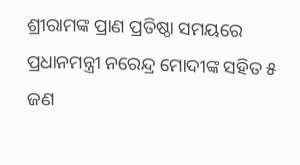ଶ୍ରୀରାମଙ୍କ ପ୍ରାଣ ପ୍ରତିଷ୍ଠା ସମୟରେ ପ୍ରଧାନମନ୍ତ୍ରୀ ନରେନ୍ଦ୍ର ମୋଦୀଙ୍କ ସହିତ ୫ ଜଣ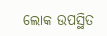ଲୋକ ଉପସ୍ଥିତ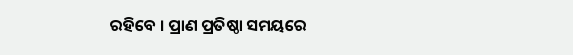ରହିବେ । ପ୍ରାଣ ପ୍ରତିଷ୍ଠା ସମୟରେ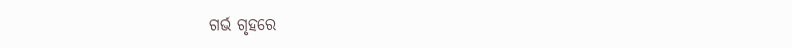ଗର୍ଭ ଗୃହରେ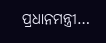ପ୍ରଧାନମନ୍ତ୍ରୀ…